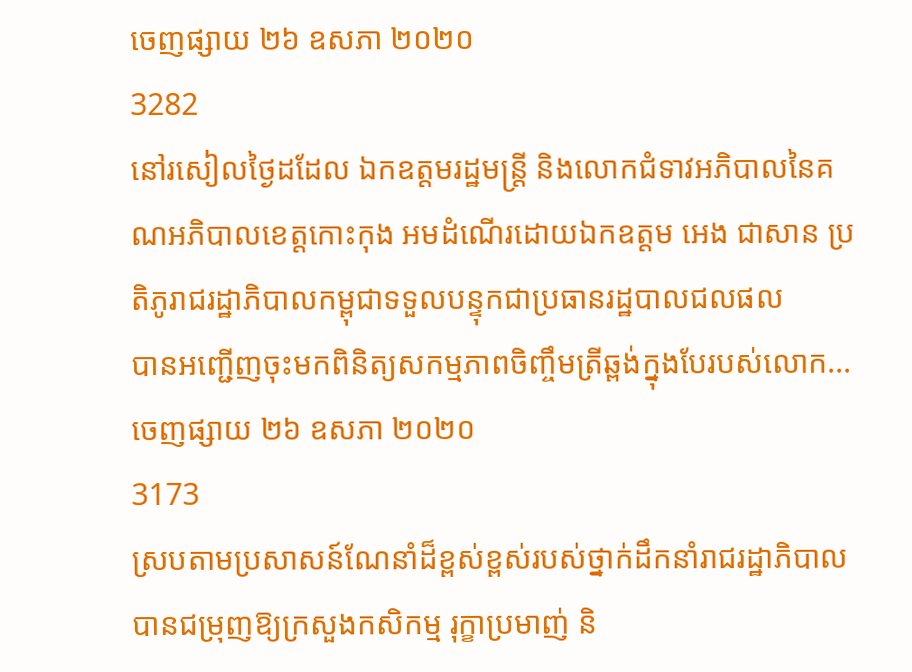ចេញផ្សាយ ២៦ ឧសភា ២០២០
3282
នៅរសៀលថ្ងៃដដែល ឯកឧត្តមរដ្ឋមន្រ្តី និងលោកជំទាវអភិបាលនៃគណអភិបាលខេត្តកោះកុង អមដំណើរដោយឯកឧត្តម អេង ជាសាន ប្រតិភូរាជរដ្ឋាភិបាលកម្ពុជាទទួលបន្ទុកជាប្រធានរដ្ឋបាលជលផល
បានអញ្ជើញចុះមកពិនិត្យសកម្មភាពចិញ្ចឹមត្រីឆ្ពង់ក្នុងបែរបស់លោក...
ចេញផ្សាយ ២៦ ឧសភា ២០២០
3173
ស្របតាមប្រសាសន៍ណែនាំដ៏ខ្ពស់ខ្ពស់របស់ថ្នាក់ដឹកនាំរាជរដ្ឋាភិបាល បានជម្រុញឱ្យក្រសួងកសិកម្ម រុក្ខាប្រមាញ់ និ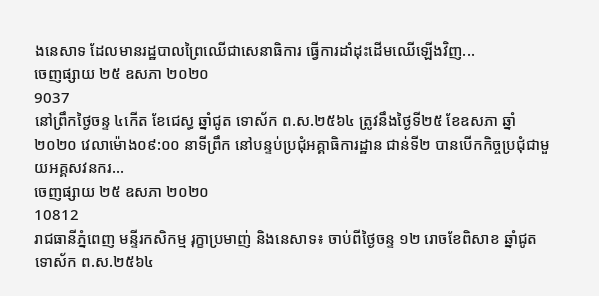ងនេសាទ ដែលមានរដ្ឋបាលព្រៃឈើជាសេនាធិការ ធ្វើការដាំដុះដើមឈើឡើងវិញ...
ចេញផ្សាយ ២៥ ឧសភា ២០២០
9037
នៅព្រឹកថ្ងៃចន្ទ ៤កើត ខែជេស្ធ ឆ្នាំជូត ទោស័ក ព.ស.២៥៦៤ ត្រូវនឹងថ្ងៃទី២៥ ខែឧសភា ឆ្នាំ២០២០ វេលាម៉ោង០៩:០០ នាទីព្រឹក នៅបន្ទប់ប្រជុំអគ្គាធិការដ្ឋាន ជាន់ទី២ បានបើកកិច្ចប្រជុំជាមួយអគ្គសវនករ...
ចេញផ្សាយ ២៥ ឧសភា ២០២០
10812
រាជធានីភ្នំពេញ មន្ទីរកសិកម្ម រុក្ខាប្រមាញ់ និងនេសាទ៖ ចាប់ពីថ្ងៃចន្ទ ១២ រោចខែពិសាខ ឆ្នាំជូត ទោស័ក ព.ស.២៥៦៤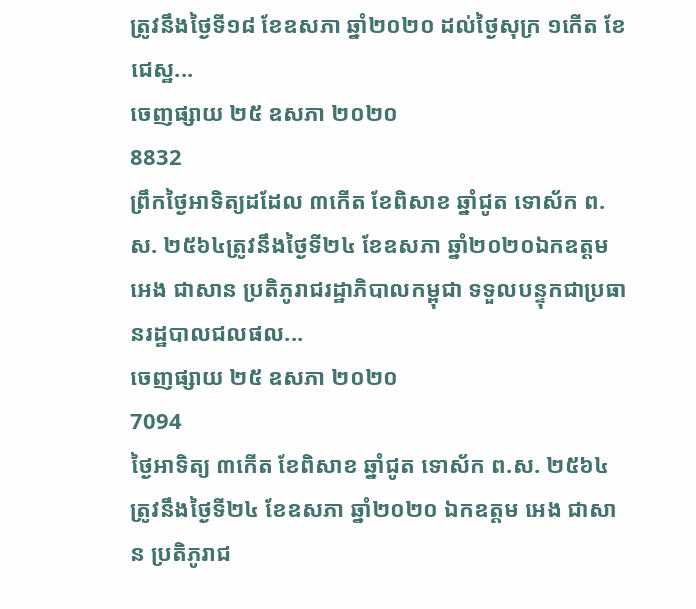ត្រូវនឹងថ្ងៃទី១៨ ខែឧសភា ឆ្នាំ២០២០ ដល់ថ្ងៃសុក្រ ១កើត ខែជេស្ឋ...
ចេញផ្សាយ ២៥ ឧសភា ២០២០
8832
ព្រឹកថ្ងៃអាទិត្យដដែល ៣កើត ខែពិសាខ ឆ្នាំជូត ទោស័ក ព.ស. ២៥៦៤ត្រូវនឹងថ្ងៃទី២៤ ខែឧសភា ឆ្នាំ២០២០ឯកឧត្តម អេង ជាសាន ប្រតិភូរាជរដ្ឋាភិបាលកម្ពុជា ទទួលបន្ទុកជាប្រធានរដ្ឋបាលជលផល...
ចេញផ្សាយ ២៥ ឧសភា ២០២០
7094
ថ្ងៃអាទិត្យ ៣កើត ខែពិសាខ ឆ្នាំជូត ទោស័ក ព.ស. ២៥៦៤ត្រូវនឹងថ្ងៃទី២៤ ខែឧសភា ឆ្នាំ២០២០ ឯកឧត្តម អេង ជាសាន ប្រតិភូរាជ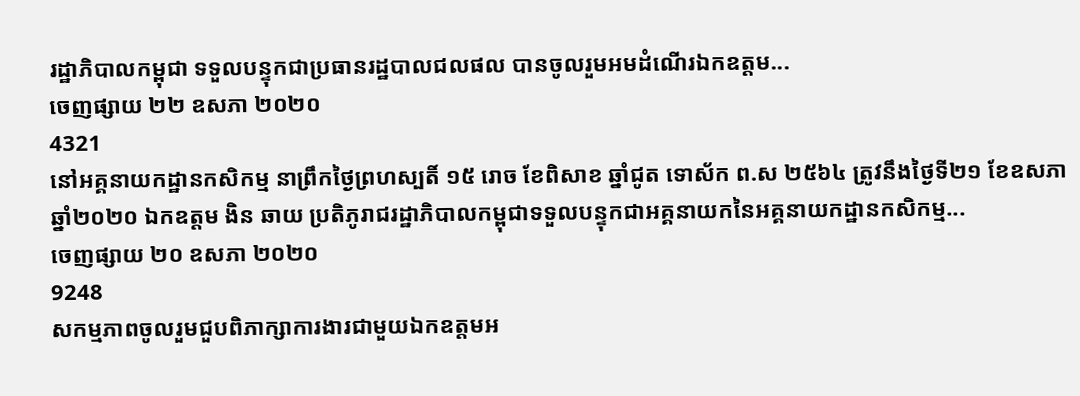រដ្ឋាភិបាលកម្ពុជា ទទួលបន្ទុកជាប្រធានរដ្ឋបាលជលផល បានចូលរួមអមដំណើរឯកឧត្តម...
ចេញផ្សាយ ២២ ឧសភា ២០២០
4321
នៅអគ្គនាយកដ្ឋានកសិកម្ម នាព្រឹកថ្ងៃព្រហស្បតិ៍ ១៥ រោច ខែពិសាខ ឆ្នាំជូត ទោស័ក ព.ស ២៥៦៤ ត្រូវនឹងថ្ងៃទី២១ ខែឧសភា ឆ្នាំ២០២០ ឯកឧត្តម ងិន ឆាយ ប្រតិភូរាជរដ្ឋាភិបាលកម្ពុជាទទួលបន្ទុកជាអគ្គនាយកនៃអគ្គនាយកដ្ឋានកសិកម្ម...
ចេញផ្សាយ ២០ ឧសភា ២០២០
9248
សកម្មភាពចូលរួមជួបពិភាក្សាការងារជាមួយឯកឧត្តមអ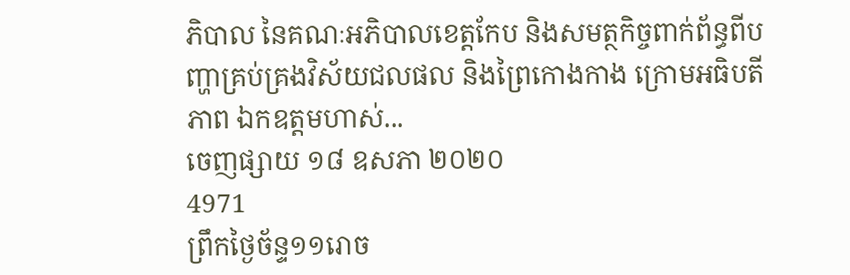ភិបាល នៃគណៈអភិបាលខេត្តកែប និងសមត្ថកិច្ចពាក់ព័ន្ធពីបញ្ហាគ្រប់គ្រងវិស័យជលផល និងព្រៃកោងកាង ក្រោមអធិបតីភាព ឯកឧត្តមហាស់...
ចេញផ្សាយ ១៨ ឧសភា ២០២០
4971
ព្រឹកថ្ងៃច័ន្ទ១១រោច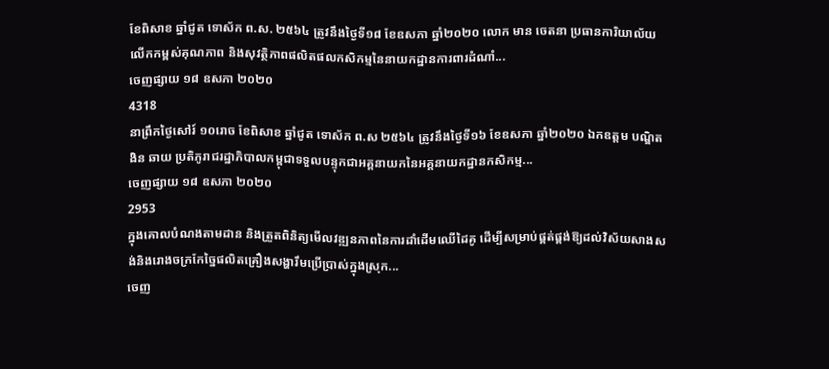ខែពិសាខ ឆ្នាំជូត ទោស័ក ព.ស. ២៥៦៤ ត្រូវនឹងថ្ងៃទី១៨ ខែឧសភា ឆ្នាំ២០២០ លោក មាន ចេតនា ប្រធានការិយាល័យលើកកម្ពស់គុណភាព និងសុវត្ថិភាពផលិតផលកសិកម្មនៃនាយកដ្ឋានការពារដំណាំ...
ចេញផ្សាយ ១៨ ឧសភា ២០២០
4318
នាព្រឹកថ្ងៃសៅរ៍ ១០រោច ខែពិសាខ ឆ្នាំជូត ទោស័ក ព.ស ២៥៦៤ ត្រូវនឹងថ្ងៃទី១៦ ខែឧសភា ឆ្នាំ២០២០ ឯកឧត្តម បណ្ឌិត ងិន ឆាយ ប្រតិភូរាជរដ្ឋាភិបាលកម្ពុជាទទួលបន្ទុកជាអគ្គនាយកនៃអគ្គនាយកដ្ឋានកសិកម្ម...
ចេញផ្សាយ ១៨ ឧសភា ២០២០
2953
ក្នុងគោលបំណងតាមដាន និងត្រួតពិនិត្យមើលវឌ្ឍនភាពនៃការដាំដើមឈើដៃគូ ដើម្បីសម្រាប់ផ្គត់ផ្គង់ឱ្យដល់វិស័យសាងសង់និងរោងចក្រកែច្នៃផលិតគ្រឿងសង្ហារឹមប្រើប្រាស់ក្នុងស្រុក...
ចេញ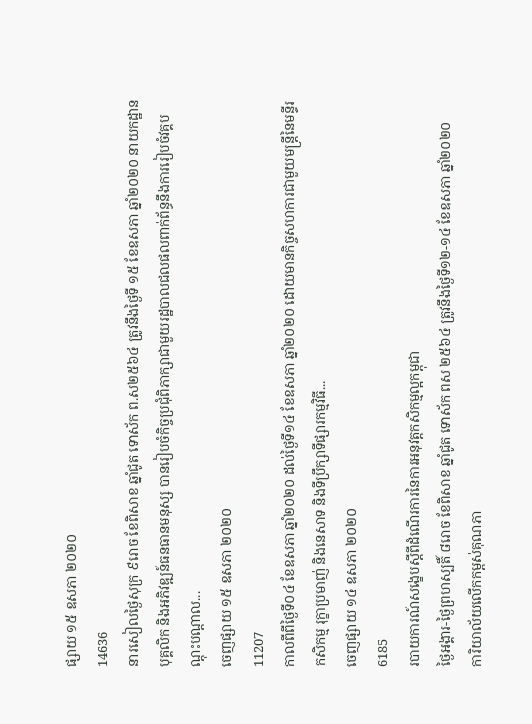ផ្សាយ ១៥ ឧសភា ២០២០
14636
នារសៀលថ្ងៃសុក្រ ៩រោច ខែពិសាខ ឆ្នាំជូត ទោស័ក ព.ស២៥៦៤ ត្រូវនឹងថ្ងៃទី ១៥ ខែឧសភា ឆ្នាំ២០២០ នាយកដ្ឋានបុគ្គលិក និងអភិវឌ្ឍន៍ធនធានមនុស្ស បានរៀបចំកិច្ចប្រជុំពិភាក្សាជាមួយរដ្ឋបាលជលផលពាក់ព័ន្ធនឹងការរៀបចំវគ្គបណ្តុះបណ្តាល...
ចេញផ្សាយ ១៥ ឧសភា ២០២០
11207
កាលពីពីថ្ងៃទី០៤ ខែឧសភា ឆ្នាំ២០២០ ដល់ថ្ងៃទី១៤ ខែឧសភា ឆ្នាំ២០២០ ដោយមានកិច្ចសហការជាមួយមន្រ្តីនៃមន្ទីរកសិកម្ម រុក្ខាប្រមាញ់ និងនេសាទ និងទីប្រឹក្សាទីផ្សារកម្មវិធី...
ចេញផ្សាយ ១៤ ឧសភា ២០២០
6185
របាយការណ៍សង្ខេបស្តីពីដំណើរការនៃការអនុវត្តកសិកម្មល្អកម្ពុជា
ថ្ងៃអង្គារ-ថ្ងៃព្រហស្បតិ៍ ៨រោច ខែពិសាខ ឆ្នាំជូត ទោស័ក ពស ២៥៦៤ ត្រូវនឹងថ្ងៃទី១២-១៤ ខែឧសភា ឆ្នាំ២០២០
ការិយាល័យលើកកម្ពស់គុណភា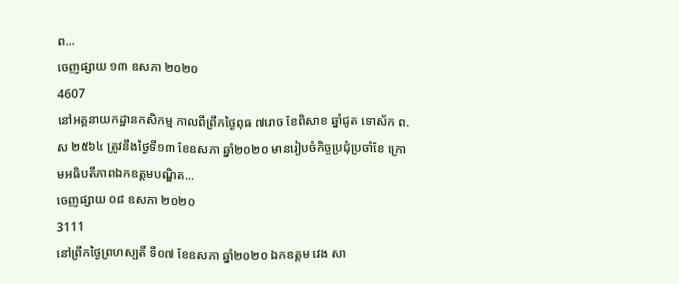ព...
ចេញផ្សាយ ១៣ ឧសភា ២០២០
4607
នៅអគ្គនាយកដ្ឋានកសិកម្ម កាលពីព្រឹកថ្ងៃពុធ ៧រោច ខែពិសាខ ឆ្នាំជូត ទោស័ក ព.ស ២៥៦៤ ត្រូវនឹងថ្ងៃទី១៣ ខែឧសភា ឆ្នាំ២០២០ មានរៀបចំកិច្ចប្រជុំប្រចាំខែ ក្រោមអធិបតីភាពឯកឧត្តមបណ្ឌិត...
ចេញផ្សាយ ០៨ ឧសភា ២០២០
3111
នៅព្រឹកថ្ងៃព្រហស្បតិ៍ ទី០៧ ខែឧសភា ឆ្នាំ២០២០ ឯកឧត្តម វេង សា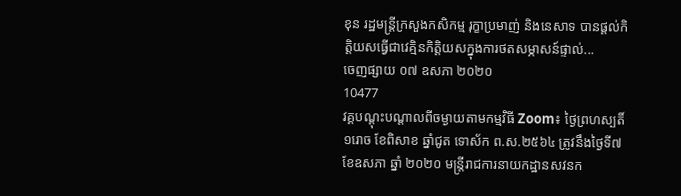ខុន រដ្ឋមន្រ្តីក្រសួងកសិកម្ម រុក្ខាប្រមាញ់ និងនេសាទ បានផ្តល់កិត្តិយសធ្វើជាវេគ្មិនកិត្តិយសក្នុងការថតសម្ភាសន៍ផ្ទាល់...
ចេញផ្សាយ ០៧ ឧសភា ២០២០
10477
វគ្គបណ្ដុះបណ្តាលពីចម្ងាយតាមកម្មវិធី Zoom៖ ថ្ងៃព្រហស្បតិ៍ ១រោច ខែពិសាខ ឆ្នាំជូត ទោស័ក ព.ស.២៥៦៤ ត្រូវនឹងថ្ងៃទី៧ ខែឧសភា ឆ្នាំ ២០២០ មន្រ្តីរាជការនាយកដ្ឋានសវនក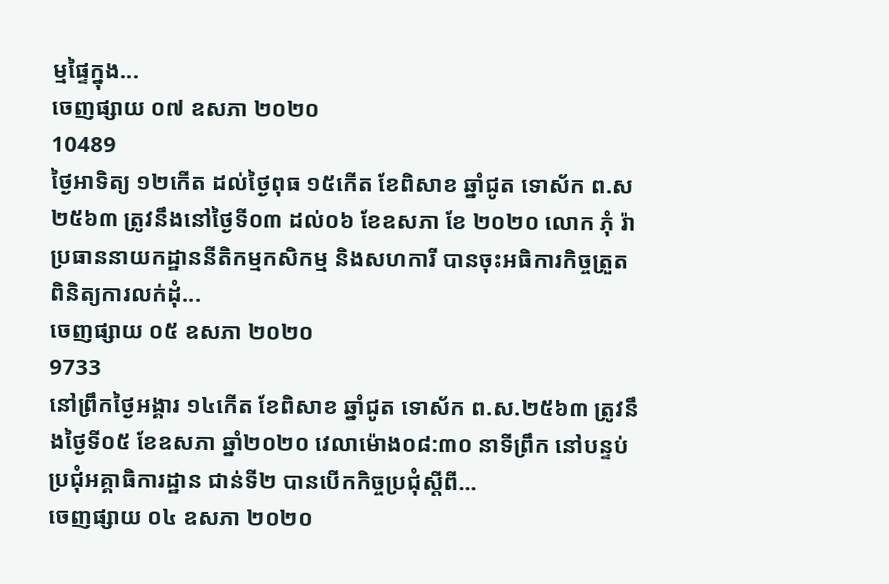ម្មផ្ទៃក្នុង...
ចេញផ្សាយ ០៧ ឧសភា ២០២០
10489
ថ្ងៃអាទិត្យ ១២កើត ដល់ថ្ងៃពុធ ១៥កើត ខែពិសាខ ឆ្នាំជូត ទោស័ក ព.ស ២៥៦៣ ត្រូវនឹងនៅថ្ងៃទី០៣ ដល់០៦ ខែឧសភា ខែ ២០២០ លោក ភុំ រ៉ា ប្រធាននាយកដ្ឋាននីតិកម្មកសិកម្ម និងសហការី បានចុះអធិការកិច្ចត្រួតពិនិត្យការលក់ដុំ...
ចេញផ្សាយ ០៥ ឧសភា ២០២០
9733
នៅព្រឹកថ្ងៃអង្គារ ១៤កើត ខែពិសាខ ឆ្នាំជូត ទោស័ក ព.ស.២៥៦៣ ត្រូវនឹងថ្ងៃទី០៥ ខែឧសភា ឆ្នាំ២០២០ វេលាម៉ោង០៨:៣០ នាទីព្រឹក នៅបន្ទប់ប្រជុំអគ្គាធិការដ្ឋាន ជាន់ទី២ បានបើកកិច្ចប្រជុំស្តីពី...
ចេញផ្សាយ ០៤ ឧសភា ២០២០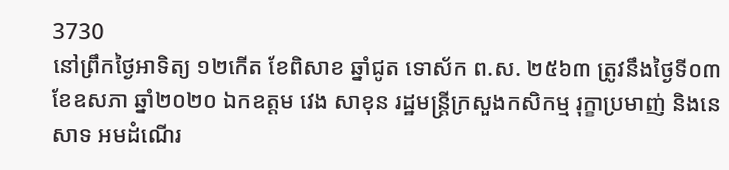3730
នៅព្រឹកថ្ងៃអាទិត្យ ១២កើត ខែពិសាខ ឆ្នាំជូត ទោស័ក ព.ស. ២៥៦៣ ត្រូវនឹងថ្ងៃទី០៣ ខែឧសភា ឆ្នាំ២០២០ ឯកឧត្តម វេង សាខុន រដ្ឋមន្ត្រីក្រសួងកសិកម្ម រុក្ខាប្រមាញ់ និងនេសាទ អមដំណើរ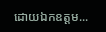ដោយឯកឧត្តម...